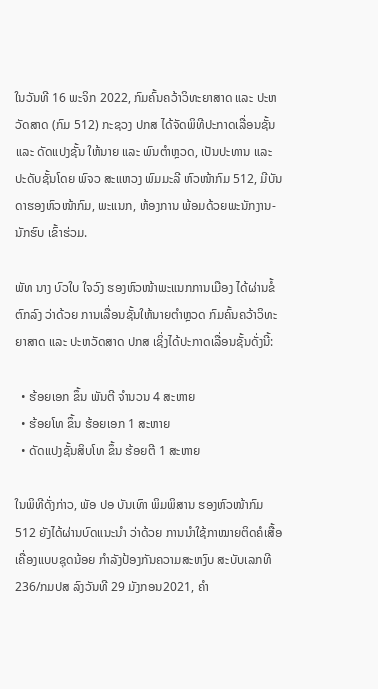ໃນວັນທີ 16 ພະຈິກ 2022, ກົມຄົ້ນຄວ້າວິທະຍາສາດ ແລະ ປະຫວັດສາດ (ກົມ 512) ກະຊວງ ປກສ ໄດ້ຈັດພິທີປະກາດເລື່ອນຊັ້ນ ແລະ ດັດແປງຊັ້ນ ໃຫ້ນາຍ ແລະ ພົນຕໍາຫຼວດ, ເປັນປະທານ ແລະ ປະດັບຊັ້ນໂດຍ ພົຈວ ສະແຫວງ ພົມມະລີ ຫົວໜ້າກົມ 512, ມີບັນດາຮອງຫົວໜ້າກົມ, ພະແນກ, ຫ້ອງການ ພ້ອມດ້ວຍພະນັກງານ-ນັກຮົບ ເຂົ້າຮ່ວມ.

ພັທ ນາງ ບົວໃບ ໃຈວົງ ຮອງຫົວໜ້າພະແນກການເມືອງ ໄດ້ຜ່ານຂໍ້ຕົກລົງ ວ່າດ້ວຍ ການເລື່ອນຊັ້ນໃຫ້ນາຍຕໍາຫຼວດ ກົມຄົ້ນຄວ້າວິທະຍາສາດ ແລະ ປະຫວັດສາດ ປກສ ເຊິ່ງໄດ້ປະກາດເລື່ອນຊັ້ນດັ່ງນີ້:

  • ຮ້ອຍເອກ ຂຶ້ນ ພັນຕີ ຈໍານວນ 4 ສະຫາຍ
  • ຮ້ອຍໂທ ຂຶ້ນ ຮ້ອຍເອກ 1 ສະຫາຍ
  • ດັດແປງຊັ້ນສິບໂທ ຂຶ້ນ ຮ້ອຍຕີ 1 ສະຫາຍ

ໃນພິທີດັ່ງກ່າວ, ພັອ ປອ ບັນເທົາ ພິມພິສານ ຮອງຫົວໜ້າກົມ 512 ຍັງໄດ້ຜ່ານບົດແນະນໍາ ວ່າດ້ວຍ ການນໍາໃຊ້ກາໝາຍຕິດຄໍເສື້ອເຄື່ອງແບບຊຸດນ້ອຍ ກຳລັງປ້ອງກັນຄວາມສະຫງົບ ສະບັບເລກທີ 236/ກມປສ ລົງວັນທີ 29 ມັງກອນ2021, ຄໍາ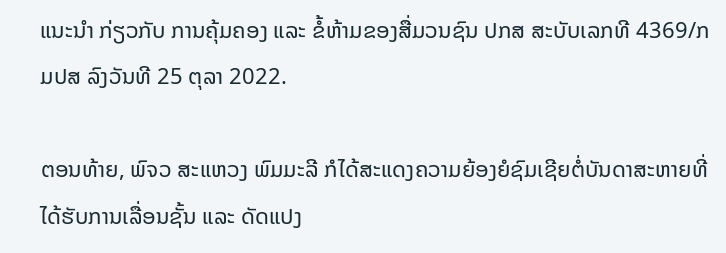ແນະນໍາ ກ່ຽວກັບ ການຄຸ້ມຄອງ ແລະ ຂໍ້ຫ້າມຂອງສື່ມວນຊົນ ປກສ ສະບັບເລກທີ 4369/ກມປສ ລົງວັນທີ 25 ຕຸລາ 2022.

ຕອນທ້າຍ, ພົຈວ ສະແຫວງ ພົມມະລີ ກໍໄດ້ສະແດງຄວາມຍ້ອງຍໍຊົມເຊີຍຕໍ່ບັນດາສະຫາຍທີ່ໄດ້ຮັບການເລື່ອນຊັ້ນ ແລະ ດັດແປງ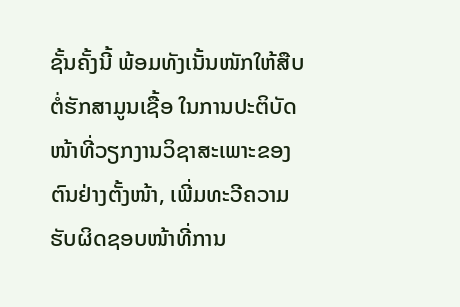ຊັ້ນຄັ້ງນີ້ ພ້ອມທັງເນັ້ນໜັກໃຫ້ສືບຕໍ່ຮັກສາມູນເຊື້ອ ໃນການປະຕິບັດໜ້າທີ່ວຽກງານວິຊາສະເພາະຂອງຕົນຢ່າງຕັ້ງໜ້າ, ເພີ່ມທະວີຄວາມຮັບຜິດຊອບໜ້າທີ່ການ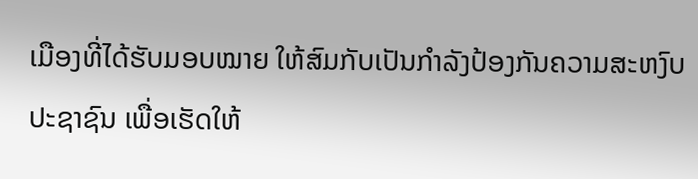ເມືອງທີ່ໄດ້ຮັບມອບໝາຍ ໃຫ້ສົມກັບເປັນກຳລັງປ້ອງກັນຄວາມສະຫງົບປະຊາຊົນ ເພື່ອເຮັດໃຫ້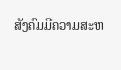ສັງຄົມມີຄວາມສະຫ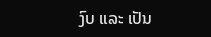ງົບ ແລະ ເປັນ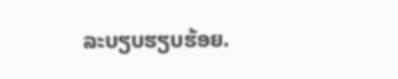ລະບຽບຮຽບຮ້ອຍ.